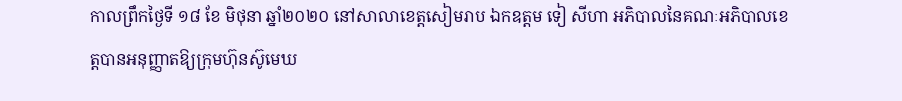កាលព្រឹកថ្ងៃទី ១៨ ខែ មិថុនា ឆ្នាំ២០២០ នៅសាលាខេត្តសៀមរាប ឯកឧត្តម ទៀ សីហា អភិបាលនៃគណៈអភិបាលខេត្តបានអនុញ្ញាតឱ្យក្រុមហ៊ុនស៊ូមេឃ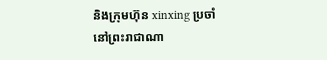និងក្រុមហ៊ុន xinxing ប្រចាំនៅព្រះរាជាណា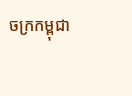ចក្រកម្ពុជា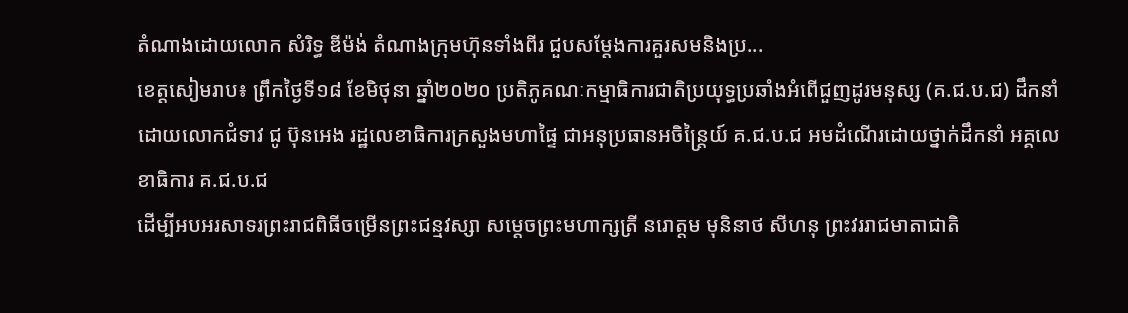តំណាងដោយលោក សំរិទ្ធ ឌីម៉ង់ តំណាងក្រុមហ៊ុនទាំងពីរ ជួបសម្តែងការគួរសមនិងប្រ...
ខេត្តសៀមរាប៖ ព្រឹកថ្ងៃទី១៨ ខែមិថុនា ឆ្នាំ២០២០ ប្រតិភូគណៈកម្មាធិការជាតិប្រយុទ្ធប្រឆាំងអំពើជួញដូរមនុស្ស (គ.ជ.ប.ជ) ដឹកនាំដោយលោកជំទាវ ជូ ប៊ុនអេង រដ្ឋលេខាធិការក្រសួងមហាផ្ទៃ ជាអនុប្រធានអចិន្ត្រៃយ៍ គ.ជ.ប.ជ អមដំណើរដោយថ្នាក់ដឹកនាំ អគ្គលេខាធិការ គ.ជ.ប.ជ
ដើម្បីអបអរសាទរព្រះរាជពិធីចម្រើនព្រះជន្មវស្សា សម្តេចព្រះមហាក្សត្រី នរោត្តម មុនិនាថ សីហនុ ព្រះវររាជមាតាជាតិ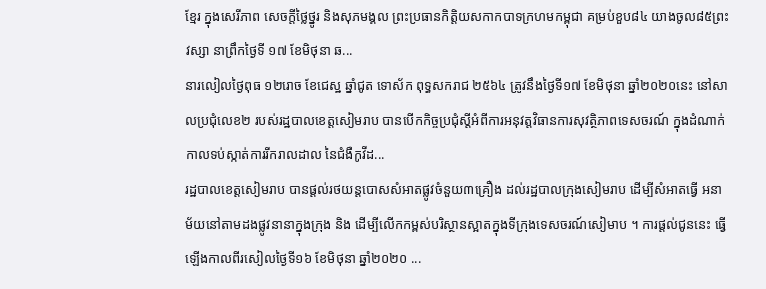ខ្មែរ ក្នុងសេរីភាព សេចក្តីថ្លៃថ្នូរ និងសុភមង្គល ព្រះប្រធានកិត្តិយសកាកបាទក្រហមកម្ពុជា គម្រប់ខួប៨៤ យាងចូល៨៥ព្រះវស្សា នាព្រឹកថ្ងៃទី ១៧ ខែមិថុនា ឆ...
នារលៀលថ្ងៃពុធ ១២រោច ខែជេស្ឋ ឆ្នាំជូត ទោស័ក ពុទ្ធសករាជ ២៥៦៤ ត្រូវនឹងថ្ងៃទី១៧ ខែមិថុនា ឆ្នាំ២០២០នេះ នៅសាលប្រជុំលេខ២ របស់រដ្ឋបាលខេត្តសៀមរាប បានបើកកិច្ចប្រជុំស្តីអំពីការអនុវត្តវិធានការសុវត្ថិភាពទេសចរណ៍ ក្នុងដំណាក់កាលទប់ស្កាត់ការរីករាលដាល នៃជំងឺកូវីដ...
រដ្ឋបាលខេត្ដសៀមរាប បានផ្ដល់រថយន្ដបោសសំអាតផ្លូវចំនួយ៣គ្រឿង ដល់រដ្ឋបាលក្រុងសៀមរាប ដើម្បីសំអាតធ្វើ អនាម័យនៅតាមដងផ្លូវនានាក្នុងក្រុង និង ដើម្បីលើកកម្ពស់បរិស្ថានស្អាតក្នុងទីក្រុងទេសចរណ៍សៀមាប ។ ការផ្ដល់ជូននេះ ធ្វើឡើងកាលពីរសៀលថ្ងៃទី១៦ ខែមិថុនា ឆ្នាំ២០២០ ...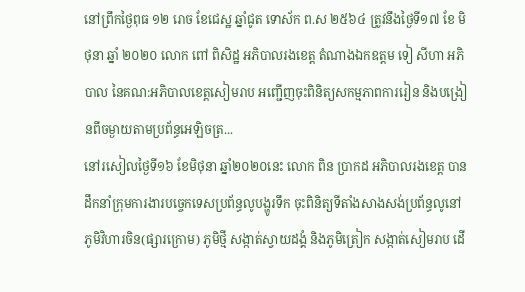នៅព្រឹកថ្ងៃពុធ ១២ រោច ខែជេស្ឋ ឆ្នាំជូត ទោស័ក ព.ស ២៥៦៤ ត្រូវនឹងថ្ងៃទី១៧ ខែ មិថុនា ឆ្នាំ ២០២០ លោក ពៅ ពិសិដ្ឋ អភិបាលរងខេត្ត តំណាងឯកឧត្តម ទៀ សីហា អភិបាល នៃគណ:អភិបាលខេត្តសៀមរាប អញ្ជើញចុះពិនិត្យសកម្មភាពការរៀន និងបង្រៀនពីចម្ងាយតាមប្រព័ន្ធអេឡិចត្រ...
នៅរសៀលថ្ងៃទី១៦ ខែមិថុនា ឆ្នាំ២០២០នេះ លោក ពិន ប្រាកដ អភិបាលរងខេត្ត បានដឹកនាំក្រុមការងារបច្ចេកទេសប្រព័ន្ធលូបង្ហូរទឹក ចុះពិនិត្យទីតាំងសាងសង់ប្រព័ន្ធលូនៅភូមិវិហារចិន(ផ្សារក្រោម) ភូមិថ្មី សង្កាត់ស្វាយដង្គំ និងភូមិត្រៀក សង្កាត់សៀមរាប ដើ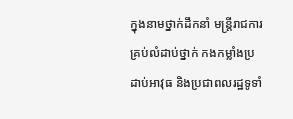ក្នុងនាមថ្នាក់ដឹកនាំ មន្ត្រីរាជការគ្រប់លំដាប់ថ្នាក់ កងកម្លាំងប្រដាប់អាវុធ និងប្រជាពលរដ្ឋទូទាំ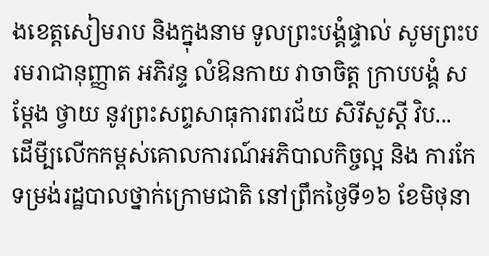ងខេត្តសៀមរាប និងក្នុងនាម ទូលព្រះបង្គំផ្ទាល់ សូមព្រះបរមរាជានុញ្ញាត អភិវន្ទ លំឱនកាយ វាចាចិត្ត ក្រាបបង្គំ សម្តែង ថ្វាយ នូវព្រះសព្ទសាធុការពរជ័យ សិរីសួស្តី វិប...
ដើមី្បលើកកម្ពស់គោលការណ៍អភិបាលកិច្ចល្អ និង ការកែទម្រង់រដ្ឋបាលថ្នាក់ក្រោមជាតិ នៅព្រឹកថ្ងៃទី១៦ ខែមិថុនា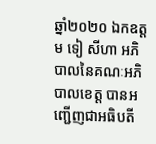ឆ្នាំ២០២០ ឯកឧត្តម ទៀ សីហា អភិបាលនៃគណៈអភិបាលខេត្ត បានអញ្ជើញជាអធិបតី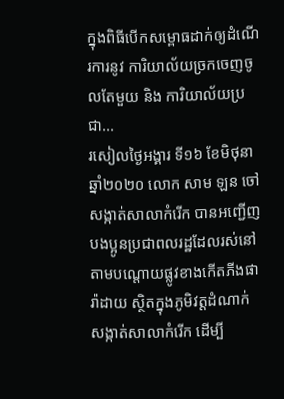ក្នុងពិធីបើកសម្ពោធដាក់ឲ្យដំណើរការនូវ ការិយាល័យច្រកចេញចូលតែមួយ និង ការិយាល័យប្រជា...
រសៀលថ្ងៃអង្គារ ទី១៦ ខែមិថុនា ឆ្នាំ២០២០ លោក សាម ឡន ចៅសង្កាត់សាលាកំរើក បានអញ្ជើញបងប្អូនប្រជាពលរដ្ឋដែលរស់នៅតាមបណ្តោយផ្លូវខាងកើតភីងផារ៉ាដាយ ស្ថិតក្នុងភូមិវត្តដំណាក់ សង្កាត់សាលាកំរើក ដើម្បី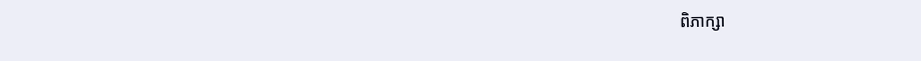ពិភាក្សា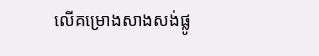លើគម្រោងសាងសង់ផ្លូ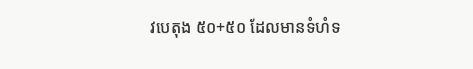វបេតុង ៥០+៥០ ដែលមានទំហំទ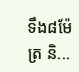ទឹង៨ម៉ែត្រ និ...